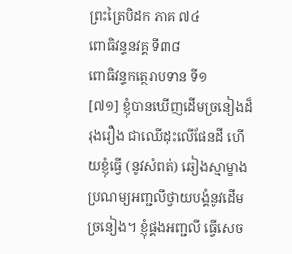ព្រះត្រៃបិដក ភាគ ៧៤
ពោធិវន្ទនវគ្គ ទី៣៨
ពោធិវន្ទកត្ថេរាបទាន ទី១
[៧១] ខ្ញុំបានឃើញដើមច្រនៀងដ៏រុងរឿង ជាឈើដុះលើផែនដី ហើយខ្ញុំធ្វើ (នូវសំពត់) ឆៀងស្មាម្ខាង ប្រណម្យអញ្ជលីថ្វាយបង្គំនូវដើមច្រនៀង។ ខ្ញុំផ្គងអញ្ជលី ធ្វើសេច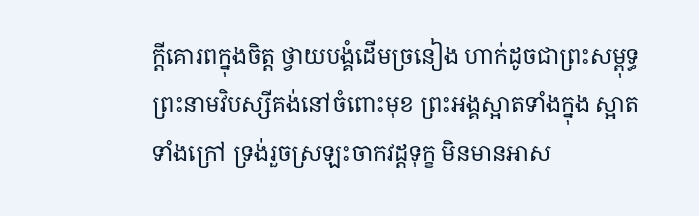ក្តីគោរពក្នុងចិត្ត ថ្វាយបង្គំដើមច្រនៀង ហាក់ដូចជាព្រះសម្ពុទ្ធព្រះនាមវិបស្សីគង់នៅចំពោះមុខ ព្រះអង្គស្អាតទាំងក្នុង ស្អាតទាំងក្រៅ ទ្រង់រួចស្រឡះចាកវដ្តទុក្ខ មិនមានអាស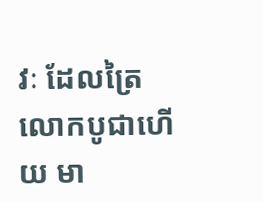វៈ ដែលត្រៃលោកបូជាហើយ មា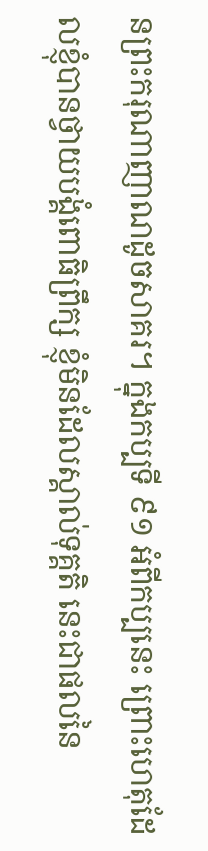នព្រះករុណាញាណដូចសាគរ។ ក្នុងកប្បទី ៩១ អំពីកប្បនេះ ព្រោះហេតុដែលខ្ញុំបានថ្វាយបង្គំពោធិព្រឹក្ស ខ្ញុំមិនដែលស្គាល់ទុគ្គតិ នេះជាផលនៃ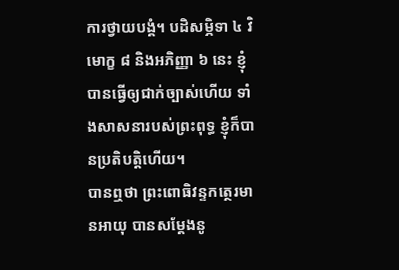ការថ្វាយបង្គំ។ បដិសម្ភិទា ៤ វិមោក្ខ ៨ និងអភិញ្ញា ៦ នេះ ខ្ញុំបានធ្វើឲ្យជាក់ច្បាស់ហើយ ទាំងសាសនារបស់ព្រះពុទ្ធ ខ្ញុំក៏បានប្រតិបត្តិហើយ។
បានឮថា ព្រះពោធិវន្ទកត្ថេរមានអាយុ បានសម្តែងនូ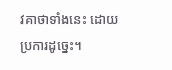វគាថាទាំងនេះ ដោយប្រការដូច្នេះ។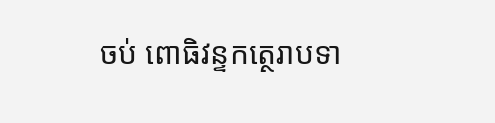ចប់ ពោធិវន្ទកត្ថេរាបទា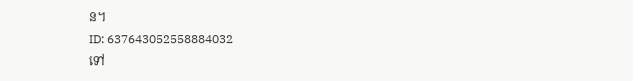ន។
ID: 637643052558884032
ទៅ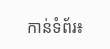កាន់ទំព័រ៖